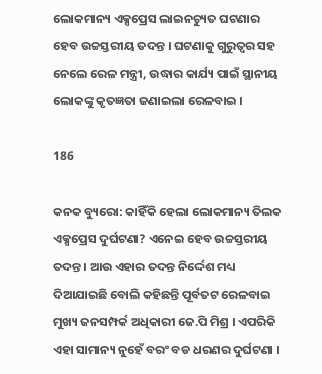ଲୋକମାନ୍ୟ ଏକ୍ସପ୍ରେସ ଲାଇନଚ୍ୟୁତ ଘଟଣାର ହେବ ଉଚ୍ଚସ୍ତରୀୟ ତଦନ୍ତ । ଘଟଣାକୁ ଗୁରୁତ୍ୱର ସହ ନେଲେ ରେଳ ମନ୍ତ୍ରୀ, ଉଦ୍ଧାର କାର୍ଯ୍ୟ ପାଇଁ ସ୍ଥାନୀୟ ଲୋକଙ୍କୁ କୃତଜ୍ଞତା ଜଣାଇଲା ରେଳବାଇ ।

186

କନକ ବ୍ୟୁରୋ: କାହିଁକି ହେଲା ଲୋକମାନ୍ୟ ତିଲକ ଏକ୍ସପ୍ରେସ ଦୁର୍ଘଟଣା? ଏନେଇ ହେବ ଉଚ୍ଚସ୍ତରୀୟ ତଦନ୍ତ । ଆଉ ଏହାର ତଦନ୍ତ ନିର୍ଦ୍ଦେଶ ମଧ୍ୟ ଦିଆଯାଇଛି ବୋଲି କହିଛନ୍ତି ପୂର୍ବତଟ ରେଳବାଇ ମୁଖ୍ୟ ଜନସମ୍ପର୍କ ଅଧିକାରୀ ଜେ.ପି ମିଶ୍ର । ଏପରିକି ଏହା ସାମାନ୍ୟ ନୁହେଁ ବରଂ ବଡ ଧରଣର ଦୁର୍ଘଟଣା ।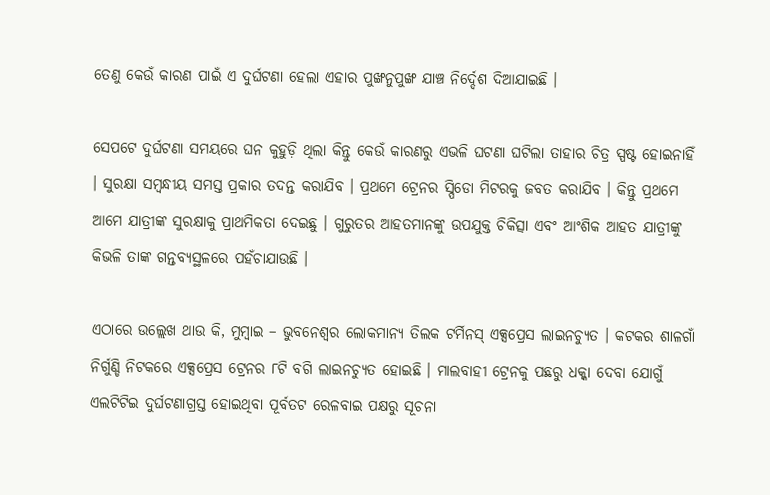ତେଣୁ କେଉଁ କାରଣ ପାଇଁ ଏ ଦୁର୍ଘଟଣା ହେଲା ଏହାର ପୁଙ୍ଖନୁପୁଙ୍ଖ ଯାଞ୍ଚ ନିର୍ଦ୍ଦେଶ ଦିଆଯାଇଛି ।

ସେପଟେ ଦୁର୍ଘଟଣା ସମୟରେ ଘନ କୁହୁଡ଼ି ଥିଲା କିନ୍ତୁ କେଉଁ କାରଣରୁ ଏଭଳି ଘଟଣା ଘଟିଲା ତାହାର ଚିତ୍ର ସ୍ପଷ୍ଟ ହୋଇନାହିଁ । ସୁରକ୍ଷା ସମ୍ବନ୍ଧୀୟ ସମସ୍ତ ପ୍ରକାର ତଦନ୍ତ କରାଯିବ । ପ୍ରଥମେ ଟ୍ରେନର ସ୍ପିଡୋ ମିଟରକୁ ଜବତ କରାଯିବ । କିନ୍ତୁ ପ୍ରଥମେ ଆମେ ଯାତ୍ରୀଙ୍କ ସୁରକ୍ଷାକୁ ପ୍ରାଥମିକତା ଦେଇଛୁ । ଗୁରୁତର ଆହତମାନଙ୍କୁ ଉପଯୁକ୍ତ ଚିକିତ୍ସା ଏବଂ ଆଂଶିକ ଆହତ ଯାତ୍ରୀଙ୍କୁ କିଭଳି ତାଙ୍କ ଗନ୍ତବ୍ୟସ୍ଥଳରେ ପହଁଚାଯାଉଛି ।

ଏଠାରେ ଉଲ୍ଲେଖ ଥାଉ କି, ମୁମ୍ବାଇ – ଭୁବନେଶ୍ୱର ଲୋକମାନ୍ୟ ତିଲକ ଟର୍ମିନସ୍ ଏକ୍ସପ୍ରେସ ଲାଇନଚ୍ୟୁତ । କଟକର ଶାଳଗାଁ ନିର୍ଗୁଣ୍ଡି ନିଟକରେ ଏକ୍ସପ୍ରେସ ଟ୍ରେନର ୮ଟି ବଗି ଲାଇନଚ୍ୟୁତ ହୋଇଛି । ମାଲବାହୀ ଟ୍ରେନକୁ ପଛରୁ ଧକ୍କା ଦେବା ଯୋଗୁଁ ଏଲଟିଟିଇ ଦୁର୍ଘଟଣାଗ୍ରସ୍ତ ହୋଇଥିବା ପୂର୍ବତଟ ରେଳବାଇ ପକ୍ଷରୁ ସୂଚନା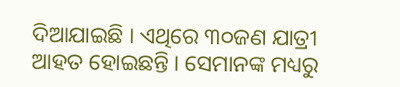ଦିଆଯାଇଛି । ଏଥିରେ ୩୦ଜଣ ଯାତ୍ରୀ ଆହତ ହୋଇଛନ୍ତି । ସେମାନଙ୍କ ମଧ୍ୟରୁ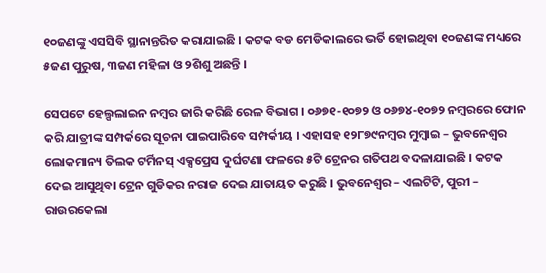୧୦ଜଣଙ୍କୁ ଏସସିବି ସ୍ଥାନାନ୍ତରିତ କରାଯାଇଛି । କଟକ ବଡ ମେଡିକାଲରେ ଭର୍ତି ହୋଇଥିବା ୧୦ଜଣଙ୍କ ମଧ୍ୟରେ ୫ଜଣ ପୁରୁଷ, ୩ଜଣ ମହିଳା ଓ ୨ଶିଶୁ ଅଛନ୍ତି ।

ସେପଟେ ହେଲ୍ପଲାଇନ ନମ୍ବର ଜାରି କରିଛି ରେଳ ବିଭାଗ । ୦୬୭୧-୧୦୭୨ ଓ ୦୬୭୪-୧୦୭୨ ନମ୍ବରରେ ଫୋନ କରି ଯାତ୍ରୀଙ୍କ ସମ୍ପର୍କରେ ସୂଚନା ପାଇପାରିବେ ସମ୍ପର୍କୀୟ । ଏହାସହ ୧୨୮୭୯ନମ୍ବର ମୁମ୍ବାଇ – ଭୁବନେଶ୍ୱର ଲୋକମାନ୍ୟ ତିଲକ ଟର୍ମିନସ୍ ଏକ୍ସପ୍ରେସ ଦୁର୍ଘଟଣା ଫଳରେ ୫ଟି ଟ୍ରେନର ଗତିପଥ ବଦଳାଯାଇଛି । କଟକ ଦେଇ ଆସୁଥିବା ଟ୍ରେନ ଗୁଡିକର ନରାଜ ଦେଇ ଯାତାୟତ କରୁଛି । ଭୁବନେଶ୍ୱର – ଏଲଟିଟି, ପୁରୀ – ରାଉରକେଲା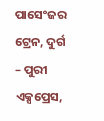ପାସେଂଜର ଟ୍ରେନ, ଦୁର୍ଗ – ପୁରୀ ଏକ୍ସପ୍ରେସ,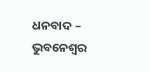ଧନବାଦ – ଭୁବନେଶ୍ୱର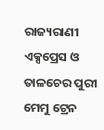ରାଜ୍ୟରାଣୀ ଏକ୍ସପ୍ରେସ ଓ ତାଳଚେର ପୁରୀ ମେମୁ ଟ୍ରେନ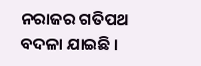ନରାଜର ଗତିପଥ ବଦଳା ଯାଇଛି ।